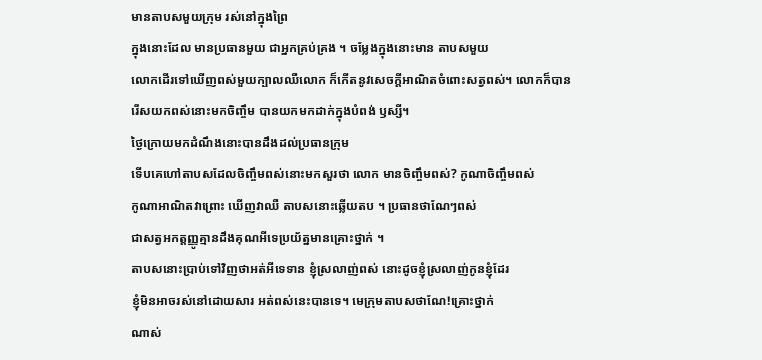មានតាបសមួយក្រុម រស់នៅក្នុងព្រៃ
ក្នុងនោះដែល មានប្រធានមួយ ជាអ្នកគ្រប់គ្រង ។ ចម្លែងក្នុងនោះមាន តាបសមួយ
លោកដើរទៅឃើញពស់មួយក្បាលឈឺលោក ក៏កើតនូវសេចក្តីអាណិតចំពោះសត្វពស់។ លោកក៏បាន
រើសយកពស់នោះមកចិញ្ចឹម បានយកមកដាក់ក្នុងបំពង់ ឫស្សី។
ថ្ងៃក្រោយមកដំណឹងនោះបានដឹងដល់ប្រធានក្រុម
ទើបគេហៅតាបសដែលចិញ្ចឹមពស់នោះមកសួរថា លោក មានចិញ្ចឹមពស់? កូណាចិញ្ចឹមពស់
កូណាអាណិតវាព្រោះ ឃើញវាឈឺ តាបសនោះឆ្លើយតប ។ ប្រធានថាណែៗពស់
ជាសត្វអកត្តញ្ញូគ្មានដឹងគុណអីទេប្រយ័ត្នមានគ្រោះថ្នាក់ ។
តាបសនោះប្រាប់ទៅវិញថាអត់អីទេទាន ខ្ញុំស្រលាញ់ពស់ នោះដូចខ្ញុំស្រលាញ់កូនខ្ញុំដែរ
ខ្ញុំមិនអាចរស់នៅដោយសារ អត់ពស់នេះបានទេ។ មេក្រុមតាបសថាណែ!គ្រោះថ្នាក់
ណាស់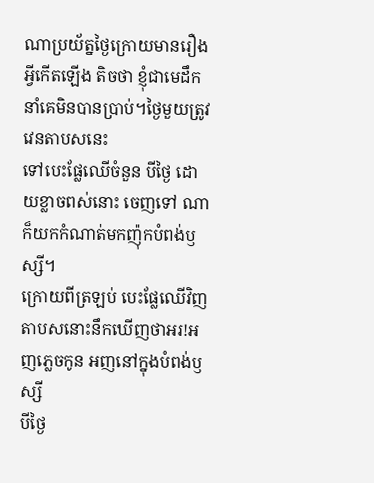ណាប្រយ័ត្នថ្ងៃក្រោយមានរឿងអ្វីកើតឡើង តិចថា ខ្ញុំជាមេដឹកនាំគេមិនបានប្រាប់។ថ្ងៃមួយត្រូវវេនតាបសនេះ
ទៅបេះផ្លែឈើចំនួន បីថ្ងៃ ដោយខ្លាចពស់នោះ ចេញទៅ ណា ក៏យកកំណាត់មកញ៉ុកបំពង់ឫស្សី។
ក្រោយពីត្រឡប់ បេះផ្លែឈើវិញ តាបសនោះនឹកឃើញថាអរ!អញភ្លេចកូន អញនៅក្នុងបំពង់ឫស្សី
បីថ្ងៃ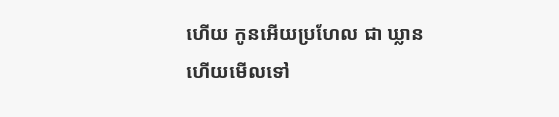ហើយ កូនអើយប្រហែល ជា ឃ្លានហើយមើលទៅ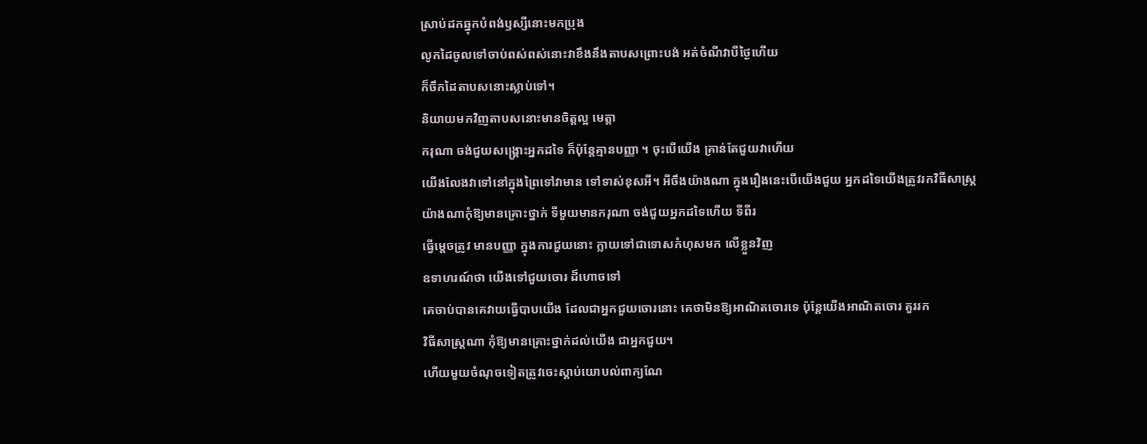ស្រាប់ដកឆ្នុកបំពង់ឫស្សីនោះមកប្រុង
លូកដៃចូលទៅចាប់ពស់ពស់នោះវាខឹងនឹងតាបសព្រោះបង់ អត់ចំណីវាបីថ្ងៃហើយ
ក៏ចឹកដៃតាបសនោះស្លាប់ទៅ។
និយាយមកវិញតាបសនោះមានចិត្តល្អ មេត្តា
ករុណា ចង់ជួយសង្គ្រោះអ្នកដទៃ ក៏ប៉ុន្តែគ្មានបញ្ញា ។ ចុះបើយើង គ្រាន់តែជួយវាហើយ
យើងលែងវាទៅនៅក្នុងព្រៃទៅវាមាន ទៅទាស់ខុសអី។ អីចឹងយ៉ាងណា ក្នុងរឿងនេះបើយើងជួយ អ្នកដទៃយើងត្រូវរកវិធីសាស្រ្តយ៉ាងណាកុំឱ្យមានគ្រោះថ្នាក់ ទីមួយមានករុណា ចង់ជួយអ្នកដទៃហើយ ទីពីរ
ធ្វើម្តេចត្រូវ មានបញ្ញា ក្នុងការជួយនោះ ក្លាយទៅជាទោសកំហុសមក លើខ្លួនវិញ
ឧទាហរណ៍ថា យើងទៅជួយចោរ ដ៏ហោចទៅ
គេចាប់បានគេវាយធ្វើបាបយើង ដែលជាអ្នកជួយចោរនោះ គេថាមិនឱ្យអាណិតចោរទេ ប៉ុន្តែយើងអាណិតចោរ គួររក
វិធីសាស្រ្តណា កុំឱ្យមានគ្រោះថ្នាក់ដល់យើង ជាអ្នកជួយ។
ហើយមួយចំណុចទៀតត្រូវចេះស្តាប់យោបល់ពាក្យណែ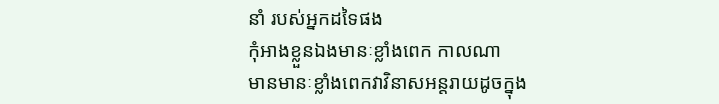នាំ របស់អ្នកដទៃផង
កុំអាងខ្លួនឯងមានៈខ្លាំងពេក កាលណា
មានមានៈខ្លាំងពេកវាវិនាសអន្តរាយដូចក្នុង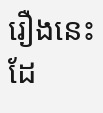រឿងនេះដែ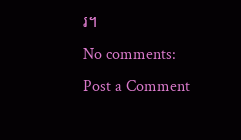រ។
No comments:
Post a Comment